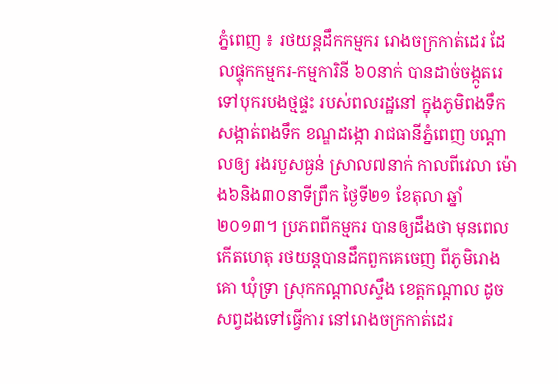ភ្នំពេញ ៖ រថយន្តដឹកកម្មករ រោងចក្រកាត់ដេរ ដែលផ្ទុកកម្មករ-កម្មការិនី ៦០នាក់ បានដាច់ចង្កូតរេ ទៅបុករបងថ្មផ្ទះ របស់ពលរដ្ឋនៅ ក្នុងភូមិពងទឹក សង្កាត់ពងទឹក ខណ្ឌដង្កោ រាជធានីភ្នំពេញ បណ្តាលឲ្យ រងរបួសធ្ងន់ ស្រាល៧នាក់ កាលពីវេលា ម៉ោង៦និង៣០នាទីព្រឹក ថ្ងៃទី២១ ខែតុលា ឆ្នាំ២០១៣។ ប្រភពពីកម្មករ បានឲ្យដឹងថា មុនពេលកើតហេតុ រថយន្តបានដឹកពួកគេចេញ ពីភូមិរោងគោ ឃុំទ្រា ស្រុកកណ្តាលស្ទឹង ខេត្តកណ្តាល ដូចសព្វដងទៅធ្វើការ នៅរោងចក្រកាត់ដេរ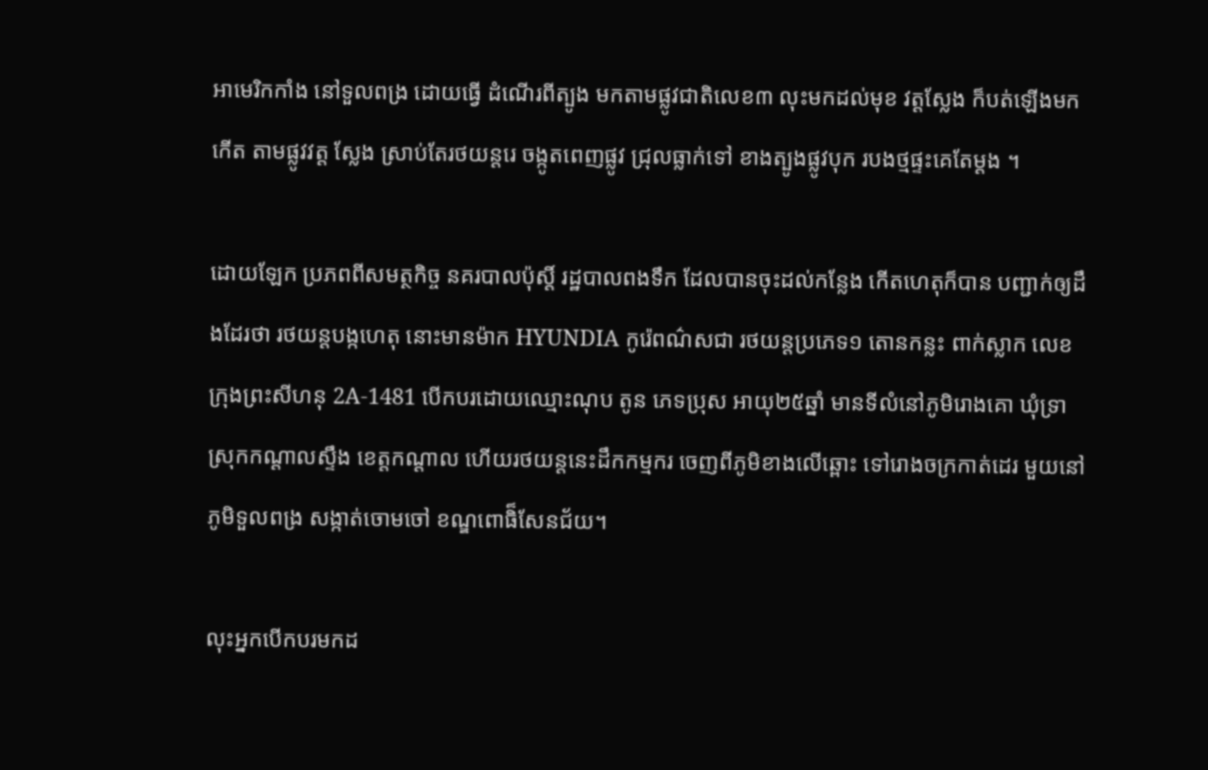អាមេរិកកាំង នៅទួលពង្រ ដោយធ្វើ ដំណើរពីត្បូង មកតាមផ្លូវជាតិលេខ៣ លុះមកដល់មុខ វត្តស្លែង ក៏បត់ឡើងមកកើត តាមផ្លូវវត្ត ស្លែង ស្រាប់តែរថយន្តរេ ចង្កូតពេញផ្លូវ ជ្រុលធ្លាក់ទៅ ខាងត្បូងផ្លូវបុក របងថ្មផ្ទះគេតែម្តង ។

ដោយឡែក ប្រភពពីសមត្ថកិច្ច នគរបាលប៉ុស្តិ៍ រដ្ឋបាលពងទឹក ដែលបានចុះដល់កន្លែង កើតហេតុក៏បាន បញ្ជាក់ឲ្យដឹងដែរថា រថយន្តបង្កហេតុ នោះមានម៉ាក HYUNDIA កូរ៉េពណ៌សជា រថយន្តប្រភេទ១ តោនកន្លះ ពាក់ស្លាក លេខក្រុងព្រះសីហនុ 2A-1481 បើកបរដោយឈ្មោះណុប តូន ភេទប្រុស អាយុ២៥ឆ្នាំ មានទីលំនៅភូមិរោងគោ ឃុំទ្រា ស្រុកកណ្តាលស្ទឹង ខេត្តកណ្តាល ហើយរថយន្តនេះដឹកកម្មករ ចេញពីភូមិខាងលើឆ្ពោះ ទៅរោងចក្រកាត់ដេរ មួយនៅភូមិទួលពង្រ សង្កាត់ចោមចៅ ខណ្ឌពោធិ៏សែនជ័យ។

លុះអ្នកបើកបរមកដ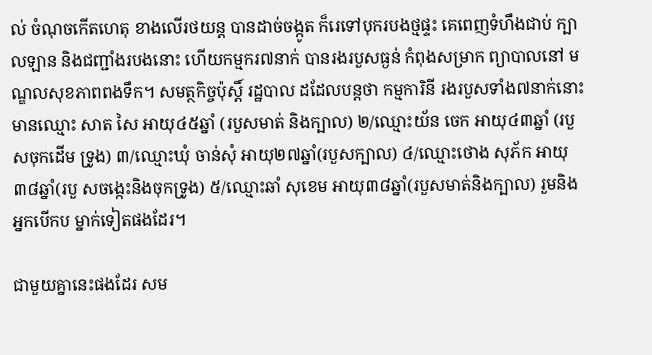ល់ ចំណុចកើតហេតុ ខាងលើរថយន្ត បានដាច់ចង្កូត ក៏រេទៅបុករបងថ្មផ្ទះ គេពេញទំហឹងជាប់ ក្បាលឡាន និងជញ្ជាំងរបងនោះ ហើយកម្មករ៧នាក់ បានរងរបួសធ្ងន់ កំពុងសម្រាក ព្យាបាលនៅ មណ្ឌលសុខភាពពងទឹក។ សមត្ថកិច្ចប៉ុស្តិ៍ រដ្ឋបាល ដដែលបន្តថា កម្មការិនី រងរបួសទាំង៧នាក់នោះមានឈ្មោះ សាត សៃ អាយុ៤៥ឆ្នាំ (របួសមាត់ និងក្បាល) ២/ឈ្មោះយ័ន ចេក អាយុ៤៣ឆ្នាំ (របួសចុកដើម ទ្រូង) ៣/ឈ្មោះឃុំ ចាន់សុំ អាយុ២៧ឆ្នាំ(របួសក្បាល) ៤/ឈ្មោះថោង សុភ័ក អាយុ៣៨ឆ្នាំ(របួ សចង្កេះនិងចុកទ្រូង) ៥/ឈ្មោះឆាំ សុខេម អាយុ៣៨ឆ្នាំ(របួសមាត់និងក្បាល) រួមនិងអ្នកបើកប ម្នាក់ទៀតផងដែរ។

ជាមួយគ្នានេះផងដែរ សម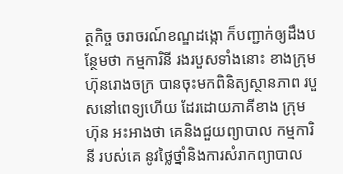ត្ថកិច្ច ចរាចរណ៍ខណ្ឌដង្កោ ក៏បញ្ជាក់ឲ្យដឹងបន្ថែមថា កម្មការិនី រងរបួសទាំងនោះ ខាងក្រុមហ៊ុនរោងចក្រ បានចុះមកពិនិត្យស្ថានភាព របួសនៅពេទ្យហើយ ដែរដោយភាគីខាង ក្រុមហ៊ុន អះអាងថា គេនិងជួយព្យាបាល កម្មការិនី របស់គេ នូវថ្លៃថ្នាំនិងការសំរាកព្យាបាល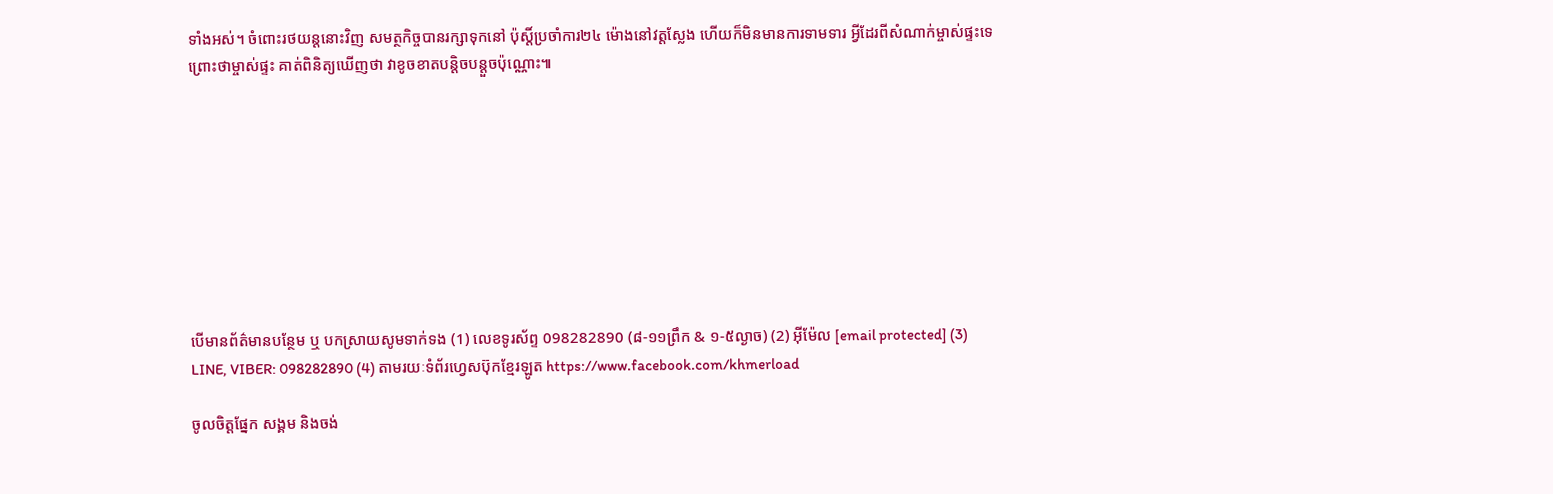ទាំងអស់។ ចំពោះរថយន្តនោះវិញ សមត្ថកិច្ចបានរក្សាទុកនៅ ប៉ុស្តិ៍ប្រចាំការ២៤ ម៉ោងនៅវត្តស្លែង ហើយក៏មិនមានការទាមទារ អ្វីដែរពីសំណាក់ម្ចាស់ផ្ទះទេព្រោះថាម្ចាស់ផ្ទះ គាត់ពិនិត្យឃើញថា វាខូចខាតបន្តិចបន្តួចប៉ុណ្ណោះ៕









បើមានព័ត៌មានបន្ថែម ឬ បកស្រាយសូមទាក់ទង (1) លេខទូរស័ព្ទ 098282890 (៨-១១ព្រឹក & ១-៥ល្ងាច) (2) អ៊ីម៉ែល [email protected] (3) LINE, VIBER: 098282890 (4) តាមរយៈទំព័រហ្វេសប៊ុកខ្មែរឡូត https://www.facebook.com/khmerload

ចូលចិត្តផ្នែក សង្គម និងចង់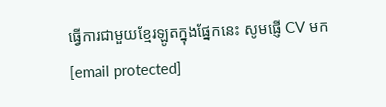ធ្វើការជាមួយខ្មែរឡូតក្នុងផ្នែកនេះ សូមផ្ញើ CV មក [email protected]